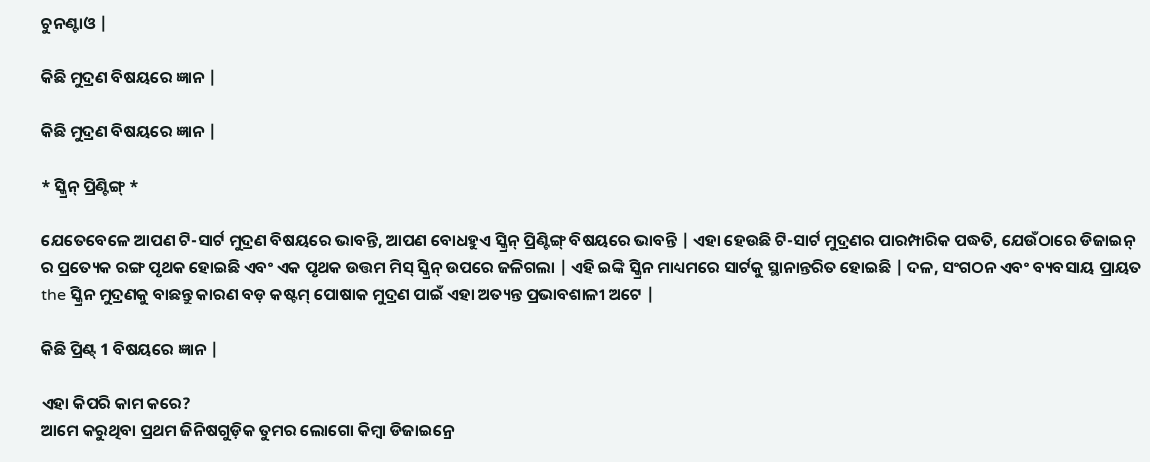ଚୁନଣ୍ଟାଓ |

କିଛି ମୁଦ୍ରଣ ବିଷୟରେ ଜ୍ଞାନ |

କିଛି ମୁଦ୍ରଣ ବିଷୟରେ ଜ୍ଞାନ |

* ସ୍କ୍ରିନ୍ ପ୍ରିଣ୍ଟିଙ୍ଗ୍ *

ଯେତେବେଳେ ଆପଣ ଟି-ସାର୍ଟ ମୁଦ୍ରଣ ବିଷୟରେ ଭାବନ୍ତି, ଆପଣ ବୋଧହୁଏ ସ୍କ୍ରିନ୍ ପ୍ରିଣ୍ଟିଙ୍ଗ୍ ବିଷୟରେ ଭାବନ୍ତି | ଏହା ହେଉଛି ଟି-ସାର୍ଟ ମୁଦ୍ରଣର ପାରମ୍ପାରିକ ପଦ୍ଧତି, ଯେଉଁଠାରେ ଡିଜାଇନ୍ ର ପ୍ରତ୍ୟେକ ରଙ୍ଗ ପୃଥକ ହୋଇଛି ଏବଂ ଏକ ପୃଥକ ଉତ୍ତମ ମିସ୍ ସ୍କ୍ରିନ୍ ଉପରେ ଜଳିଗଲା | ଏହି ଇଙ୍କି ସ୍କ୍ରିନ ମାଧ୍ୟମରେ ସାର୍ଟକୁ ସ୍ଥାନାନ୍ତରିତ ହୋଇଛି | ଦଳ, ସଂଗଠନ ଏବଂ ବ୍ୟବସାୟ ପ୍ରାୟତ the ସ୍କ୍ରିନ ମୁଦ୍ରଣକୁ ବାଛନ୍ତୁ କାରଣ ବଡ଼ କଷ୍ଟମ୍ ପୋଷାକ ମୁଦ୍ରଣ ପାଇଁ ଏହା ଅତ୍ୟନ୍ତ ପ୍ରଭାବଶାଳୀ ଅଟେ |

କିଛି ପ୍ରିଣ୍ଟ୍ 1 ବିଷୟରେ ଜ୍ଞାନ |

ଏହା କିପରି କାମ କରେ?
ଆମେ କରୁଥିବା ପ୍ରଥମ ଜିନିଷଗୁଡ଼ିକ ତୁମର ଲୋଗୋ କିମ୍ବା ଡିଜାଇନ୍ରେ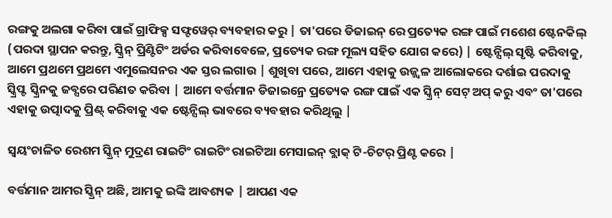ରଙ୍ଗକୁ ଅଲଗା କରିବା ପାଇଁ ଗ୍ରାଫିକ୍ସ ସଫ୍ଟୱେର୍ ବ୍ୟବହାର କରୁ | ତା'ପରେ ଡିଜାଇନ୍ ରେ ପ୍ରତ୍ୟେକ ରଙ୍ଗ ପାଇଁ ମଶେଶ ଷ୍ଟେନକିଲ୍ (ପରଦା ସ୍ଥାପନ କରନ୍ତୁ, ସ୍କ୍ରିନ୍ ପ୍ରିଣ୍ଟିଟିଂ ଅର୍ଡର କରିବାବେଳେ, ପ୍ରତ୍ୟେକ ରଙ୍ଗ ମୂଲ୍ୟ ସହିତ ଯୋଗ କରେ) | ଷ୍ଟେନ୍ସିଲ୍ ସୃଷ୍ଟି କରିବାକୁ, ଆମେ ପ୍ରଥମେ ପ୍ରଥମେ ଏମୁଲେସନର ଏକ ସ୍ତର ଲଗାଉ | ଶୁଖିବା ପରେ, ଆମେ ଏହାକୁ ଉଜ୍ଜ୍ୱଳ ଆଲୋକରେ ଦର୍ଶାଇ ପରଦାକୁ ସ୍କ୍ରିପ୍ଟ ସ୍କ୍ରିନକୁ ଜବ୍ସରେ ପରିଣତ କରିବା | ଆମେ ବର୍ତ୍ତମାନ ଡିଜାଇନ୍ରେ ପ୍ରତ୍ୟେକ ରଙ୍ଗ ପାଇଁ ଏକ ସ୍କ୍ରିନ୍ ସେଟ୍ ଅପ୍ କରୁ ଏବଂ ତା'ପରେ ଏହାକୁ ଉତ୍ପାଦକୁ ପ୍ରିଣ୍ଟ୍ କରିବାକୁ ଏକ ଷ୍ଟେନ୍ସିଲ୍ ଭାବରେ ବ୍ୟବହାର କରିଥିଲୁ |

ସ୍ୱୟଂଚାଳିତ ରେଶମ ସ୍କ୍ରିନ୍ ମୁଦ୍ରଣ ରାଇଟିଂ ରାଇଟିଂ ରାଇଟିଆ ମେସାଇନ୍ ବ୍ଲାକ୍ ଟି-ଚିଟର୍ ପ୍ରିଣ୍ଟ କରେ |

ବର୍ତ୍ତମାନ ଆମର ସ୍କ୍ରିନ୍ ଅଛି, ଆମକୁ ଇଙ୍କି ଆବଶ୍ୟକ | ଆପଣ ଏକ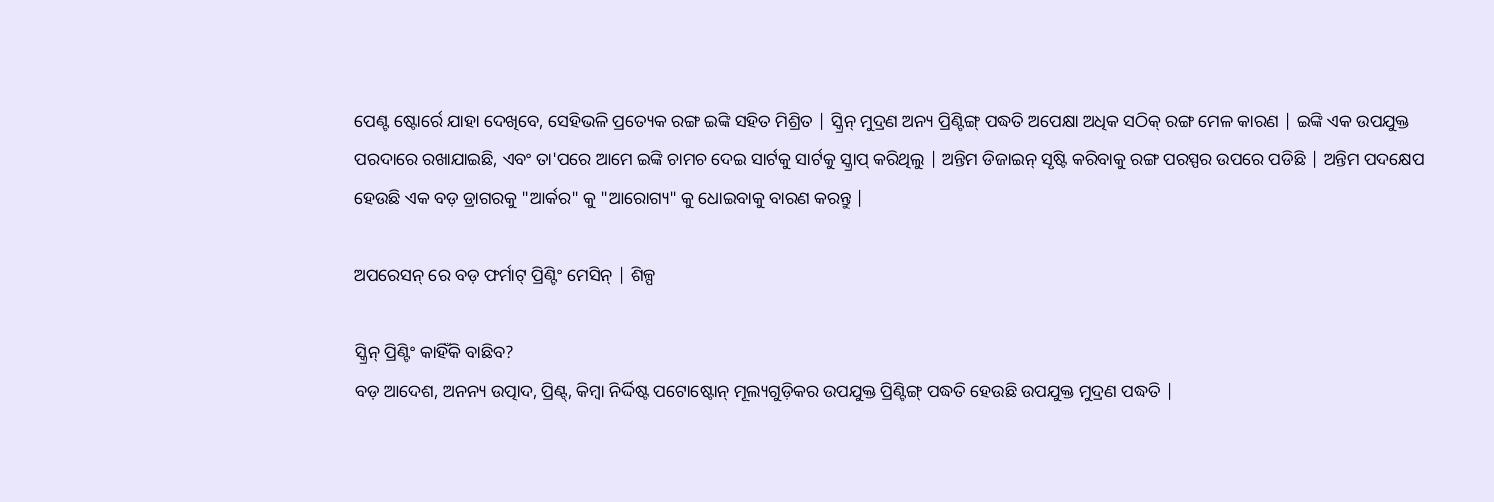ପେଣ୍ଟ ଷ୍ଟୋର୍ରେ ଯାହା ଦେଖିବେ, ସେହିଭଳି ପ୍ରତ୍ୟେକ ରଙ୍ଗ ଇଙ୍କି ସହିତ ମିଶ୍ରିତ | ସ୍କ୍ରିନ୍ ମୁଦ୍ରଣ ଅନ୍ୟ ପ୍ରିଣ୍ଟିଙ୍ଗ୍ ପଦ୍ଧତି ଅପେକ୍ଷା ଅଧିକ ସଠିକ୍ ରଙ୍ଗ ମେଳ କାରଣ | ଇଙ୍କି ଏକ ଉପଯୁକ୍ତ ପରଦାରେ ରଖାଯାଇଛି, ଏବଂ ତା'ପରେ ଆମେ ଇଙ୍କି ଚାମଚ ଦେଇ ସାର୍ଟକୁ ସାର୍ଟକୁ ସ୍କ୍ରାପ୍ କରିଥିଲୁ | ଅନ୍ତିମ ଡିଜାଇନ୍ ସୃଷ୍ଟି କରିବାକୁ ରଙ୍ଗ ପରସ୍ପର ଉପରେ ପଡିଛି | ଅନ୍ତିମ ପଦକ୍ଷେପ ହେଉଛି ଏକ ବଡ଼ ଡ୍ରାଗରକୁ "ଆର୍କର" କୁ "ଆରୋଗ୍ୟ" କୁ ଧୋଇବାକୁ ବାରଣ କରନ୍ତୁ |

ଅପରେସନ୍ ରେ ବଡ଼ ଫର୍ମାଟ୍ ପ୍ରିଣ୍ଟିଂ ମେସିନ୍ | ଶିଳ୍ପ

ସ୍କ୍ରିନ୍ ପ୍ରିଣ୍ଟିଂ କାହିଁକି ବାଛିବ?
ବଡ଼ ଆଦେଶ, ଅନନ୍ୟ ଉତ୍ପାଦ, ପ୍ରିଣ୍ଟ୍, କିମ୍ବା ନିର୍ଦ୍ଦିଷ୍ଟ ପଟୋଷ୍ଟୋନ୍ ମୂଲ୍ୟଗୁଡ଼ିକର ଉପଯୁକ୍ତ ପ୍ରିଣ୍ଟିଙ୍ଗ୍ ପଦ୍ଧତି ହେଉଛି ଉପଯୁକ୍ତ ମୁଦ୍ରଣ ପଦ୍ଧତି |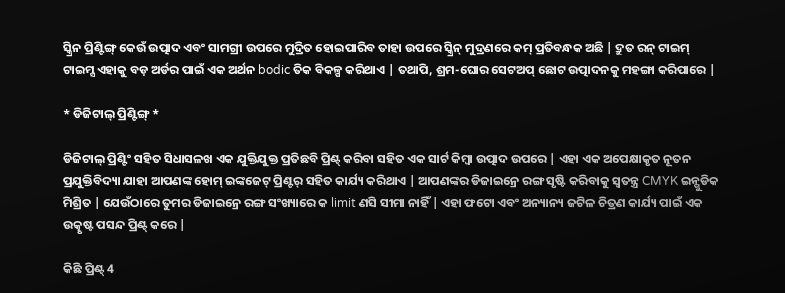ସ୍କ୍ରିନ ପ୍ରିଣ୍ଟିଙ୍ଗ୍ କେଉଁ ଉତ୍ପାଦ ଏବଂ ସାମଗ୍ରୀ ଉପରେ ମୁଦ୍ରିତ ହୋଇପାରିବ ତାହା ଉପରେ ସ୍କ୍ରିନ୍ ମୁଦ୍ରଣରେ କମ୍ ପ୍ରତିବନ୍ଧକ ଅଛି | ଦ୍ରୁତ ରନ୍ ଟାଇମ୍ ଟାଇମ୍ସ ଏହାକୁ ବଡ଼ ଅର୍ଡର ପାଇଁ ଏକ ଅର୍ଥନ bodic ତିକ ବିକଳ୍ପ କରିଥାଏ | ତଥାପି, ଶ୍ରମ-ଘୋର ସେଟଅପ୍ ଛୋଟ ଉତ୍ପାଦନକୁ ମହଙ୍ଗା କରିପାରେ |

* ଡିଜିଟାଲ୍ ପ୍ରିଣ୍ଟିଙ୍ଗ୍ *

ଡିଜିଟାଲ୍ ପ୍ରିଣ୍ଟିଂ ସହିତ ସିଧାସଳଖ ଏକ ଯୁକ୍ତିଯୁକ୍ତ ପ୍ରତିଛବି ପ୍ରିଣ୍ଟ୍ କରିବା ସହିତ ଏକ ସାର୍ଟ କିମ୍ବା ଉତ୍ପାଦ ଉପରେ | ଏହା ଏକ ଅପେକ୍ଷାକୃତ ନୂତନ ପ୍ରଯୁକ୍ତିବିଦ୍ୟା ଯାହା ଆପଣଙ୍କ ହୋମ୍ ଇଙ୍କଜେଟ୍ ପ୍ରିଣ୍ଟର୍ ସହିତ କାର୍ଯ୍ୟ କରିଥାଏ | ଆପଣଙ୍କର ଡିଜାଇନ୍ରେ ରଙ୍ଗ ସୃଷ୍ଟି କରିବାକୁ ସ୍ୱତନ୍ତ୍ର CMYK ଇନ୍ଗୁଡିକ ମିଶ୍ରିତ | ଯେଉଁଠାରେ ତୁମର ଡିଜାଇନ୍ରେ ରଙ୍ଗ ସଂଖ୍ୟାରେ କ limit ଣସି ସୀମା ନାହିଁ | ଏହା ଫଟୋ ଏବଂ ଅନ୍ୟାନ୍ୟ ଜଟିଳ ଚିତ୍ରଣ କାର୍ଯ୍ୟ ପାଇଁ ଏକ ଉତ୍କୃଷ୍ଟ ପସନ୍ଦ ପ୍ରିଣ୍ଟ୍ କରେ |

କିଛି ପ୍ରିଣ୍ଟ୍ 4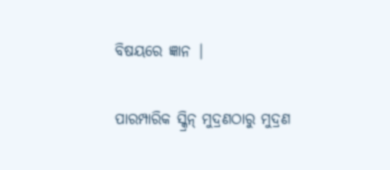ବିଷୟରେ ଜ୍ଞାନ |

ପାରମ୍ପାରିକ ସ୍କ୍ରିନ୍ ମୁଦ୍ରଣଠାରୁ ମୁଦ୍ରଣ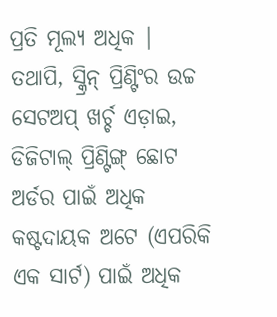ପ୍ରତି ମୂଲ୍ୟ ଅଧିକ | ତଥାପି, ସ୍କ୍ରିନ୍ ପ୍ରିଣ୍ଟିଂର ଉଚ୍ଚ ସେଟଅପ୍ ଖର୍ଚ୍ଚ ଏଡ଼ାଇ, ଡିଜିଟାଲ୍ ପ୍ରିଣ୍ଟିଙ୍ଗ୍ ଛୋଟ ଅର୍ଡର ପାଇଁ ଅଧିକ କଷ୍ଟଦାୟକ ଅଟେ (ଏପରିକି ଏକ ସାର୍ଟ) ପାଇଁ ଅଧିକ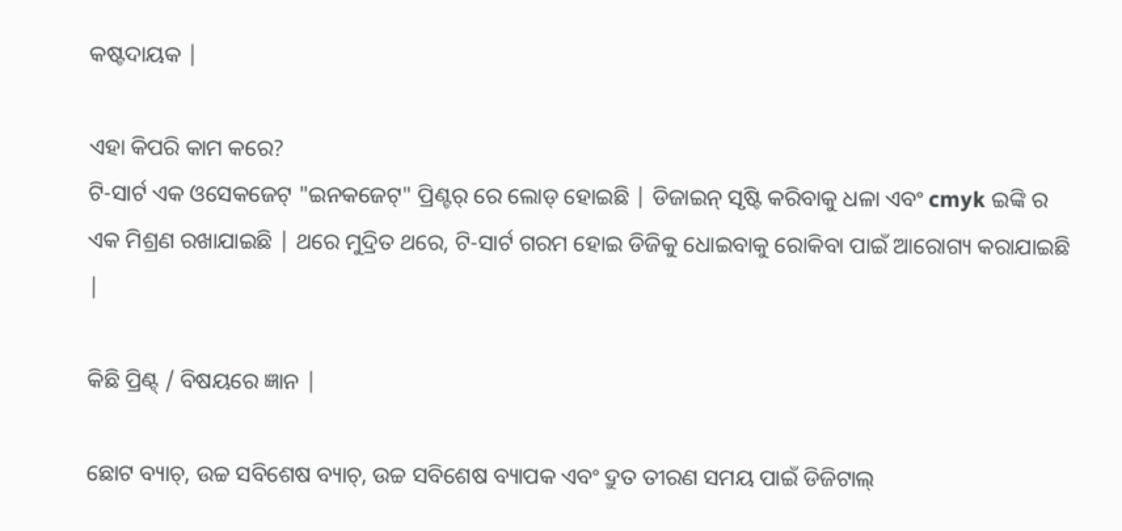କଷ୍ଟଦାୟକ |

ଏହା କିପରି କାମ କରେ?
ଟି-ସାର୍ଟ ଏକ ଓସେକଜେଟ୍ "ଇନକଜେଟ୍" ପ୍ରିଣ୍ଟର୍ ରେ ଲୋଡ୍ ହୋଇଛି | ଡିଜାଇନ୍ ସୃଷ୍ଟି କରିବାକୁ ଧଳା ଏବଂ cmyk ଇଙ୍କି ର ଏକ ମିଶ୍ରଣ ରଖାଯାଇଛି | ଥରେ ମୁଦ୍ରିତ ଥରେ, ଟି-ସାର୍ଟ ଗରମ ହୋଇ ଡିଜିକୁ ଧୋଇବାକୁ ରୋକିବା ପାଇଁ ଆରୋଗ୍ୟ କରାଯାଇଛି |

କିଛି ପ୍ରିଣ୍ଟ୍ / ବିଷୟରେ ଜ୍ଞାନ |

ଛୋଟ ବ୍ୟାଚ୍, ଉଚ୍ଚ ସବିଶେଷ ବ୍ୟାଚ୍, ଉଚ୍ଚ ସବିଶେଷ ବ୍ୟାପକ ଏବଂ ଦ୍ରୁତ ତୀରଣ ସମୟ ପାଇଁ ଡିଜିଟାଲ୍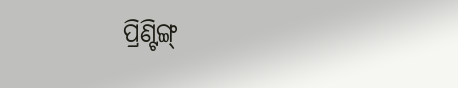ପ୍ରିଣ୍ଟିଙ୍ଗ୍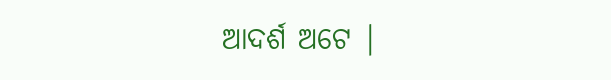ଆଦର୍ଶ ଅଟେ |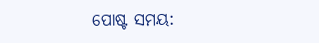ପୋଷ୍ଟ ସମୟ: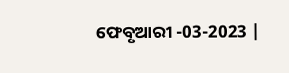ଫେବୃଆରୀ -03-2023 |